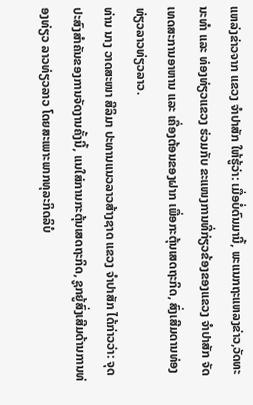ແຫລ່ງຂ່າວຈາກ ແຂວງ ຈໍາປາສັກ ໃຫ້ຮູ້ວ່າ: ເມື່ອບໍ່ດົນມານີ້, ພະແນກຖະແຫລງຂ່າວ,ວັດທະນະທຳ ແລະ ທ່ອງທ່ຽວແຂວງ ຮ່ວມກັບ ຂະແໜງການທີ່ກ່ຽວຂ້ອງຂອງແຂວງ ຈຳປາສັກ ຈັດເທດສະການອາຫານ ແລະ ເຄື່ອງຕ້ອນຂອງຝາກ ເພື່ອກະຕຸ້ນເສດຖະກິດ, ສົ່ງເສີມດານທ່ອງທ່ຽວລາວທ່ຽວລາວ.
ທ່ານ ນາງ ວາດສະໜາ ສີລິມາ ປະທານແນວລາວສ້າງຊາດ ແຂວງ ຈຳປາສັກ ໄດ້ກ່າວວ່າ: ຈຸດປະສົງສຳຄັນຂອງການຈັດງານຄັ້ງນີ້, ແນໃສ່ການກະຕຸ້ນເສດຖະກິດ, ຊູກຍູ້ສົ່ງເສີມດ້ານການທ່ອງທ່ຽວ ລາວທ່ຽວລາວ ໂດຍສະເພາະພາກທຸລະກິດລິບໍ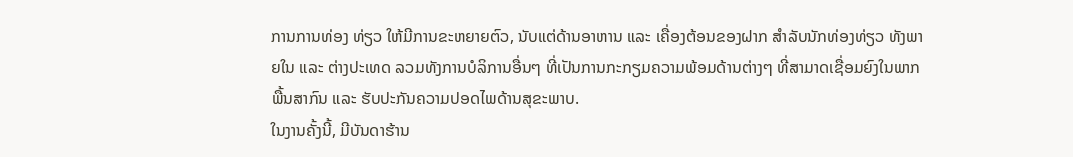ການການທ່ອງ ທ່ຽວ ໃຫ້ມີການຂະຫຍາຍຕົວ, ນັບແຕ່ດ້ານອາຫານ ແລະ ເຄື່ອງຕ້ອນຂອງຝາກ ສຳລັບນັກທ່ອງທ່ຽວ ທັງພາຍໃນ ແລະ ຕ່າງປະເທດ ລວມທັງການບໍລິການອື່ນໆ ທີ່ເປັນການກະກຽມຄວາມພ້ອມດ້ານຕ່າງໆ ທີ່ສາມາດເຊື່ອມຍົງໃນພາກພື້ນສາກົນ ແລະ ຮັບປະກັນຄວາມປອດໄພດ້ານສຸຂະພາບ.
ໃນງານຄັ້ງນີ້, ມີບັນດາຮ້ານ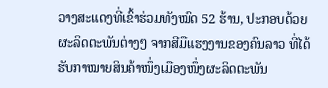ວາງສະແດງທີ່ເຂົ້າຮ່ວມທັງໝົດ 52 ຮ້ານ, ປະກອບດ້ວຍຜະລິດຕະພັນຕ່າງໆ ຈາກສີມືແຮງງານຂອງຄົນລາວ ທີ່ໄດ້ຮັບກາໝາຍສິນຄ້າໜຶ່ງເມືອງໜຶ່ງຜະລິດຕະພັນ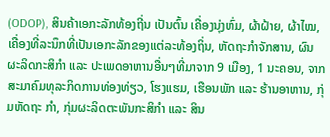(ODOP), ສິນຄ້າເອກະລັກທ້ອງຖີ່ນ ເປັນຕົ້ນ ເຄື່ອງນຸ່ງຫົ່ມ, ຜ້າຝ້າຍ, ຜ້າໄໝ, ເຄື່ອງທີ່ລະນຶກທີ່ເປັນເອກະລັກຂອງແຕ່ລະທ້ອງຖິ່ນ, ຫັດຖະກຳຈັກສານ, ຜົນຜະລິດກະສິກຳ ແລະ ປະເພດອາຫານອື່ນໆທີ່ມາຈາກ 9 ເມືອງ, 1 ນະຄອນ, ຈາກສະມາຄົມທຸລະກິດການທ່ອງທ່ຽວ, ໂຮງແຮມ, ເຮືອນພັກ ແລະ ຮ້ານອາຫານ, ກຸ່ມຫັດຖະ ກຳ, ກຸ່ມຜະລິດຕະພັນກະສິກຳ ແລະ ສິນ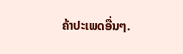ຄ້າປະເພດອື່ນໆ.